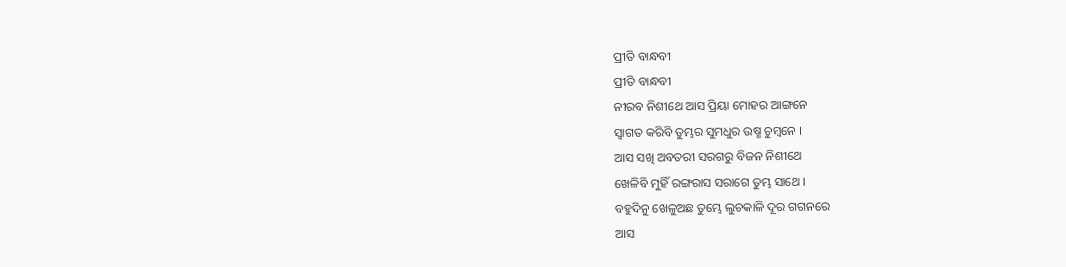ପ୍ରୀତି ବାନ୍ଧବୀ
ପ୍ରୀତି ବାନ୍ଧବୀ
ନୀରବ ନିଶୀଥେ ଆସ ପ୍ରିୟା ମୋହର ଆଙ୍ଗନେ
ସ୍ବାଗତ କରିବି ତୁମ୍ଭର ସୁମଧୁର ଉଷ୍ମ ଚୁମ୍ୱନେ ।
ଆସ ସଖି ଅବତରୀ ସରଗରୁ ବିଜନ ନିଶୀଥେ
ଖେଳିବି ମୁହିଁ ରଙ୍ଗରାସ ସରାଗେ ତୁମ୍ଭ ସାଥେ ।
ବହୁଦିନୁ ଖେଳୁଅଛ ତୁମ୍ଭେ ଲୁଚକାଳି ଦୂର ଗଗନରେ
ଆସ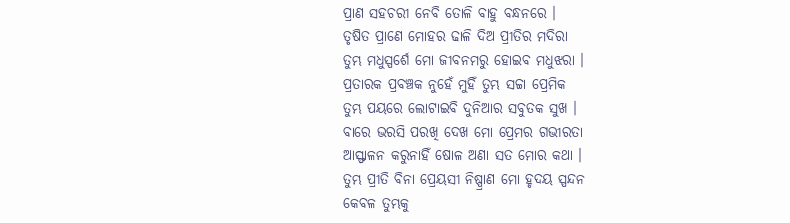ପ୍ରାଣ ସହଚରୀ ନେବି ତୋଳି ବାହୁ ବନ୍ଧନରେ ।
ତୃଷିତ ପ୍ରାଣେ ମୋହର ଢାଳି ଦିଅ ପ୍ରୀତିର ମଦିରା
ତୁମ୍ଭ ମଧୁସ୍ପର୍ଶେ ମୋ ଜୀବନମରୁ ହୋଇବ ମଧୁଝରା ।
ପ୍ରତାରକ ପ୍ରବଞ୍ଚକ ନୁହେଁ ମୁହିଁ ତୁମ୍ଭ ସଚ୍ଚା ପ୍ରେମିକ
ତୁମ୍ଭ ପୟରେ ଲୋଟାଇବି ଦୁନିଆର ସବୁତକ ସୁଖ ।
ବାରେ ଭରସି ପରଖି ଦେଖ ମୋ ପ୍ରେମର ଗଭୀରତା
ଆସ୍ଫାଳନ କରୁନାହିଁ ଷୋଳ ଅଣା ସତ ମୋର କଥା ।
ତୁମ୍ଭ ପ୍ରୀତି ବିନା ପ୍ରେୟସୀ ନିଷ୍ପ୍ରାଣ ମୋ ହୃଦୟ ସ୍ପନ୍ଦନ
କେବଳ ତୁମ୍ଭକୁ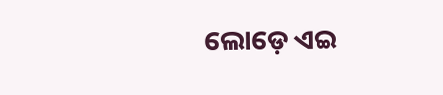ଲୋଡ଼େ ଏଇ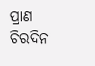ପ୍ରାଣ ଚିରଦିନ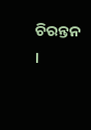ଚିରନ୍ତନ ।